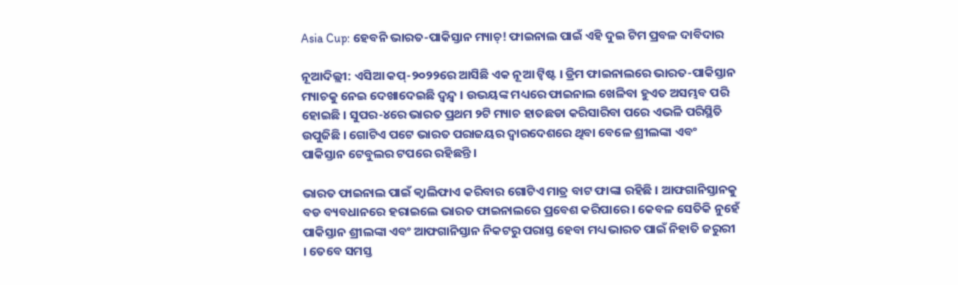Asia Cup: ହେବନି ଭାରତ-ପାକିସ୍ତାନ ମ୍ୟାଚ୍! ଫାଇନାଲ ପାଇଁ ଏହି ଦୁଇ ଟିମ ପ୍ରବଳ ଦାବିଦାର

ନୂଆଦିଲ୍ଲୀ: ଏସିଆ କପ୍-୨୦୨୨ରେ ଆସିଛି ଏକ ନୂଆ ଟ୍ୱିଷ୍ଟ । ଡ୍ରିମ ଫାଇନାଲରେ ଭାରତ-ପାକିସ୍ତାନ ମ୍ୟାଚକୁ ନେଇ ଦେଖାଦେଇଛି ଦ୍ୱନ୍ଦ୍ୱ । ଉଭୟଙ୍କ ମଧ୍ୟରେ ଫାଇନାଲ ଖେଳିବା ହୁଏତ ଅସମ୍ଭବ ପରି ହୋଇଛି । ସୁପର-୪ରେ ଭାରତ ପ୍ରଥମ ୨ଟି ମ୍ୟାଚ ହାତଛଡା କରିସାରିବା ପରେ ଏଭଳି ପରିସ୍ଥିତି ଉପୁଜିଛି । ଗୋଟିଏ ପଟେ ଭାରତ ପରାଜୟର ଦ୍ୱାରଦେଶରେ ଥିବା ବେଳେ ଶ୍ରୀଲଙ୍କା ଏବଂ ପାକିସ୍ତାନ ଟେବୁଲର ଟପରେ ରହିଛନ୍ତି ।

ଭାରତ ଫାଇନାଲ ପାଇଁ କ୍ୱାଲିଫାଏ କରିବାର ଗୋଟିଏ ମାତ୍ର ବାଟ ଫାଙ୍କା ରହିଛି । ଆଫଗାନିସ୍ତାନକୁ ବଡ ବ୍ୟବଧାନରେ ହରାଇଲେ ଭାରତ ଫାଇନାଲରେ ପ୍ରବେଶ କରିପାରେ । କେବଳ ସେତିକି ନୁହେଁ ପାକିସ୍ତାନ ଶ୍ରୀଲଙ୍କା ଏବଂ ଆଫଗାନିସ୍ତାନ ନିକଟରୁ ପରାସ୍ତ ହେବା ମଧ୍ୟ ଭାରତ ପାଇଁ ନିହାତି ଜରୁରୀ । ତେବେ ସମସ୍ତ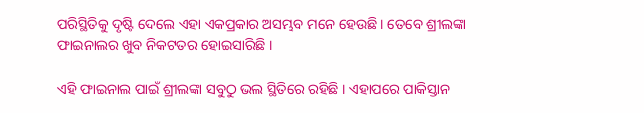ପରିସ୍ଥିତିକୁ ଦୃଷ୍ଟି ଦେଲେ ଏହା ଏକପ୍ରକାର ଅସମ୍ଭବ ମନେ ହେଉଛି । ତେବେ ଶ୍ରୀଲଙ୍କା ଫାଇନାଲର ଖୁବ ନିକଟତର ହୋଇସାରିଛି ।

ଏହି ଫାଇନାଲ ପାଇଁ ଶ୍ରୀଲଙ୍କା ସବୁଠୁ ଭଲ ସ୍ଥିତିରେ ରହିଛି । ଏହାପରେ ପାକିସ୍ତାନ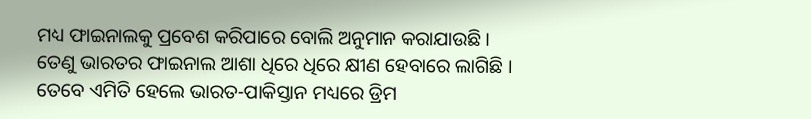ମଧ୍ୟ ଫାଇନାଲକୁ ପ୍ରବେଶ କରିପାରେ ବୋଲି ଅନୁମାନ କରାଯାଉଛି । ତେଣୁ ଭାରତର ଫାଇନାଲ ଆଶା ଧିରେ ଧିରେ କ୍ଷୀଣ ହେବାରେ ଲାଗିଛି । ତେବେ ଏମିତି ହେଲେ ଭାରତ-ପାକିସ୍ତାନ ମଧ୍ୟରେ ଡ୍ରିମ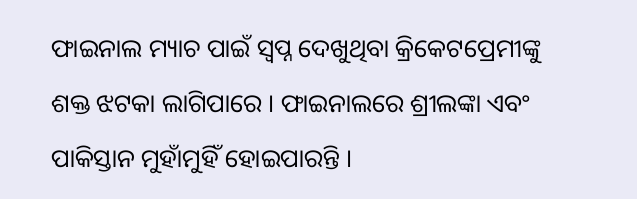ଫାଇନାଲ ମ୍ୟାଚ ପାଇଁ ସ୍ୱପ୍ନ ଦେଖୁଥିବା କ୍ରିକେଟପ୍ରେମୀଙ୍କୁ ଶକ୍ତ ଝଟକା ଲାଗିପାରେ । ଫାଇନାଲରେ ଶ୍ରୀଲଙ୍କା ଏବଂ ପାକିସ୍ତାନ ମୁହାଁମୁହିଁ ହୋଇପାରନ୍ତି ।